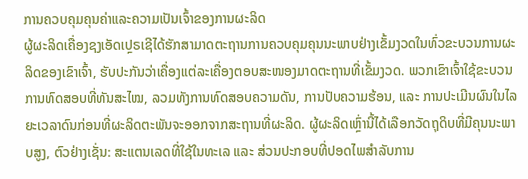ການຄວບຄຸມຄຸນຄ່າແລະຄວາມເປັນເຈົ້າຂອງການຜະລິດ
ຜູ້ຜະລິດເຄື່ອງຊງເອັດເປຼຣເຊີໄດ້ຮັກສາມາດຕະຖານການຄວບຄຸມຄຸນນະພາບຢ່າງເຂັ້ມງວດໃນທົ່ວຂະບວນການຜະລິດຂອງເຂົາເຈົ້າ, ຮັບປະກັນວ່າເຄື່ອງແຕ່ລະເຄື່ອງຕອບສະໜອງມາດຕະຖານທີ່ເຂັ້ມງວດ. ພວກເຂົາເຈົ້າໃຊ້ຂະບວນການທົດສອບທີ່ທັນສະໄໝ, ລວມທັງການທົດສອບຄວາມດັນ, ການປັບຄວາມຮ້ອນ, ແລະ ການປະເມີນຜົນໃນໄລຍະເວລາດົນກ່ອນທີ່ຜະລິດຕະພັນຈະອອກຈາກສະຖານທີ່ຜະລິດ. ຜູ້ຜະລິດເຫຼົ່ານີ້ໄດ້ເລືອກວັດຖຸດິບທີ່ມີຄຸນນະພາບສູງ, ຕົວຢ່າງເຊັ່ນ: ສະແຕນເລດທີ່ໃຊ້ໃນທະເລ ແລະ ສ່ວນປະກອບທີ່ປອດໄພສຳລັບການ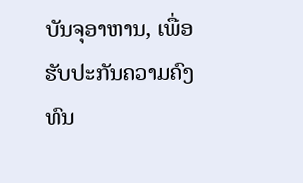ບັນຈຸອາຫານ, ເພື່ອຮັບປະກັນຄວາມຄົງທົນ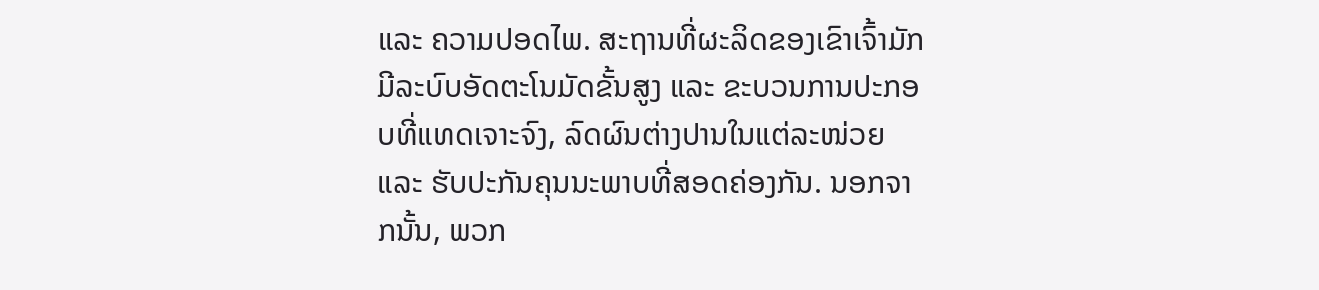ແລະ ຄວາມປອດໄພ. ສະຖານທີ່ຜະລິດຂອງເຂົາເຈົ້າມັກມີລະບົບອັດຕະໂນມັດຂັ້ນສູງ ແລະ ຂະບວນການປະກອບທີ່ແທດເຈາະຈົງ, ລົດຜົນຕ່າງປານໃນແຕ່ລະໜ່ວຍ ແລະ ຮັບປະກັນຄຸນນະພາບທີ່ສອດຄ່ອງກັນ. ນອກຈາກນັ້ນ, ພວກ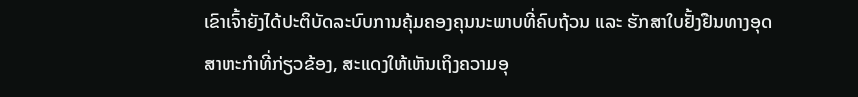ເຂົາເຈົ້າຍັງໄດ້ປະຕິບັດລະບົບການຄຸ້ມຄອງຄຸນນະພາບທີ່ຄົບຖ້ວນ ແລະ ຮັກສາໃບຢັ້ງຢືນທາງອຸດສາຫະກຳທີ່ກ່ຽວຂ້ອງ, ສະແດງໃຫ້ເຫັນເຖິງຄວາມອຸ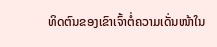ທິດຕົນຂອງເຂົາເຈົ້າຕໍ່ຄວາມເດັ່ນໜ້າໃນ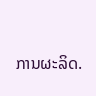ການຜະລິດ.